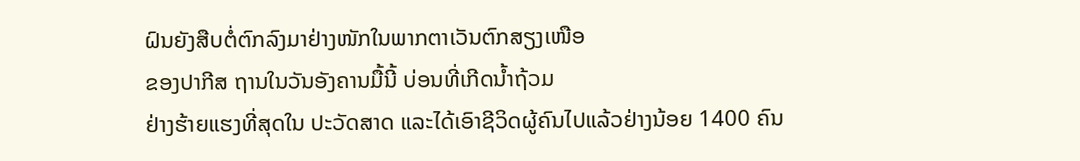ຝົນຍັງສືບຕໍ່ຕົກລົງມາຢ່າງໜັກໃນພາກຕາເວັນຕົກສຽງເໜືອ
ຂອງປາກີສ ຖານໃນວັນອັງຄານມື້ນີ້ ບ່ອນທີ່ເກີດນໍ້າຖ້ວມ
ຢ່າງຮ້າຍແຮງທີ່ສຸດໃນ ປະວັດສາດ ແລະໄດ້ເອົາຊີວິດຜູ້ຄົນໄປແລ້ວຢ່າງນ້ອຍ 1400 ຄົນ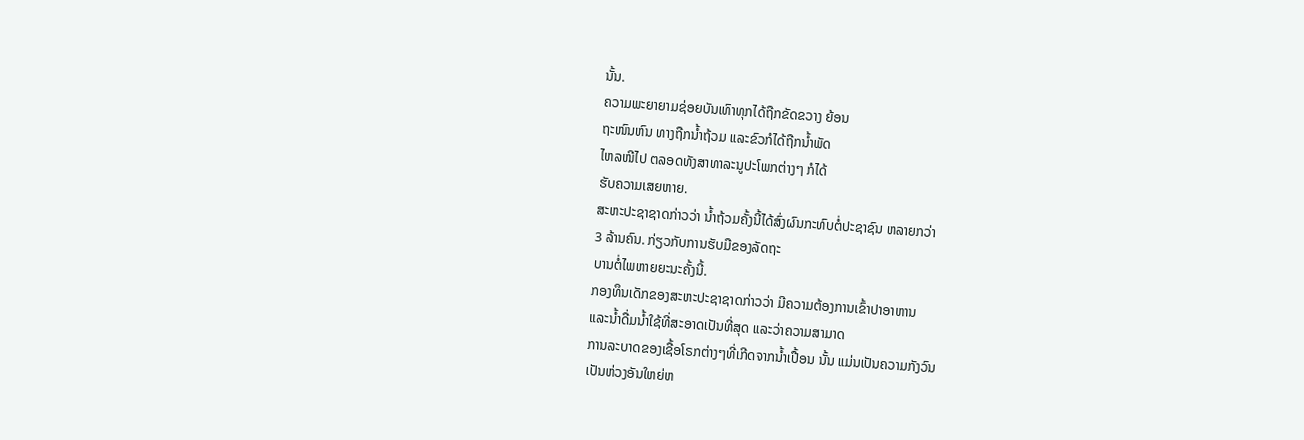ນັ້ນ.
ຄວາມພະຍາຍາມຊ່ອຍບັນເທົາທຸກໄດ້ຖືກຂັດຂວາງ ຍ້ອນ
ຖະໜົນຫົນ ທາງຖືກນໍ້າຖ້ວມ ແລະຂົວກໍໄດ້ຖືກນໍ້າພັດ
ໄຫລໜີໄປ ຕລອດທັງສາທາລະນູປະໂພກຕ່າງໆ ກໍໄດ້
ຮັບຄວາມເສຍຫາຍ.
ສະຫະປະຊາຊາດກ່າວວ່າ ນໍ້າຖ້ວມຄັ້ງນີ້ໄດ້ສົ່ງຜົນກະທົບຕໍ່ປະຊາຊົນ ຫລາຍກວ່າ
3 ລ້ານຄົນ. ກ່ຽວກັບການຮັບມືຂອງລັດຖະ
ບານຕໍ່ໄພຫາຍຍະນະຄັ້ງນີ້.
ກອງທຶນເດັກຂອງສະຫະປະຊາຊາດກ່າວວ່າ ມີຄວາມຕ້ອງການເຂົ້າປາອາຫານ
ແລະນໍ້າດື່ມນໍ້າໃຊ້ທີ່ສະອາດເປັນທີ່ສຸດ ແລະວ່າຄວາມສາມາດ
ການລະບາດຂອງເຊື້ອໂຣກຕ່າງໆທີ່ເກີດຈາກນໍ້າເປື້ອນ ນັ້ນ ແມ່ນເປັນຄວາມກັງວົນ
ເປັນຫ່ວງອັນໃຫຍ່ຫ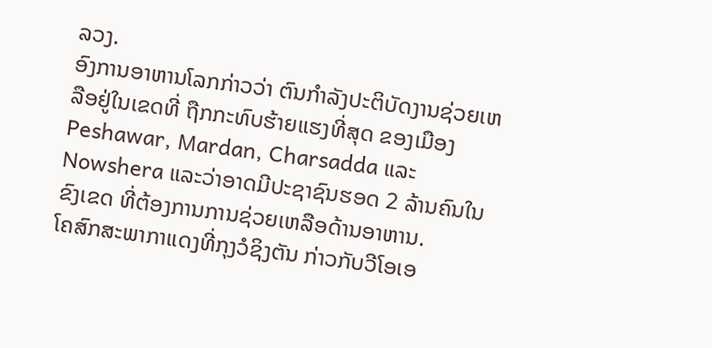ລວງ.
ອົງການອາຫານໂລກກ່າວວ່າ ຕົນກໍາລັງປະຕິບັດງານຊ່ວຍເຫລືອຢູ່ໃນເຂດທີ່ ຖືກກະທົບຮ້າຍແຮງທີ່ສຸດ ຂອງເມືອງ Peshawar, Mardan, Charsadda ແລະ Nowshera ແລະວ່າອາດມີປະຊາຊົນຮອດ 2 ລ້ານຄົນໃນຂົງເຂດ ທີ່ຕ້ອງການການຊ່ວຍເຫລືອດ້ານອາຫານ.
ໂຄສົກສະພາກາແດງທີ່ກຸງວໍຊິງຕັນ ກ່າວກັບວີໂອເອ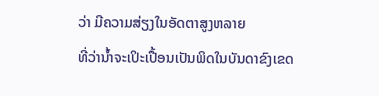ວ່າ ມີຄວາມສ່ຽງໃນອັດຕາສູງຫລາຍ
ທີ່ວ່ານໍ້າຈະເປິະເປື້ອນເປັນພິດໃນບັນດາຂົງເຂດ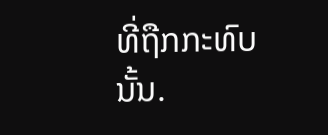ທີ່ຖືກກະທົບນັ້ນ.